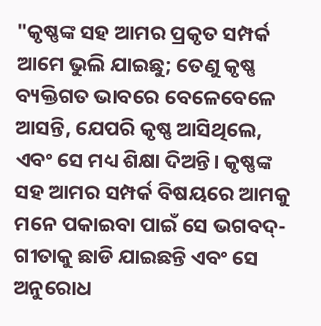"କୃଷ୍ଣଙ୍କ ସହ ଆମର ପ୍ରକୃତ ସମ୍ପର୍କ ଆମେ ଭୁଲି ଯାଇଛୁ; ତେଣୁ କୃଷ୍ଣ ବ୍ୟକ୍ତିଗତ ଭାବରେ ବେଳେବେଳେ ଆସନ୍ତି, ଯେପରି କୃଷ୍ଣ ଆସିଥିଲେ, ଏବଂ ସେ ମଧ୍ୟ ଶିକ୍ଷା ଦିଅନ୍ତି। କୃଷ୍ଣଙ୍କ ସହ ଆମର ସମ୍ପର୍କ ବିଷୟରେ ଆମକୁ ମନେ ପକାଇବା ପାଇଁ ସେ ଭଗବଦ୍-ଗୀତାକୁ ଛାଡି ଯାଇଛନ୍ତି ଏବଂ ସେ ଅନୁରୋଧ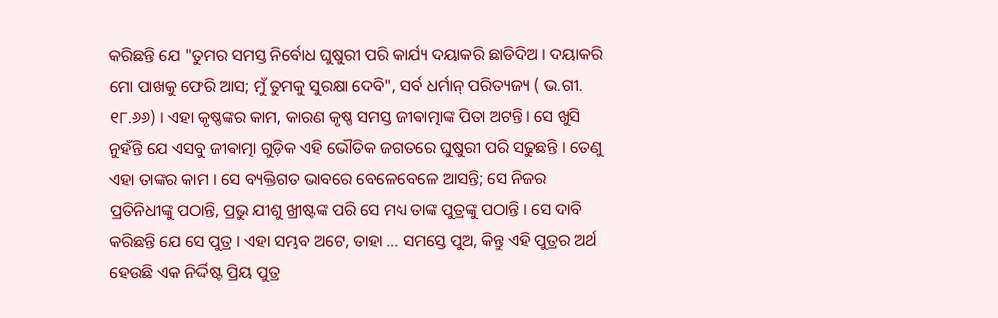କରିଛନ୍ତି ଯେ "ତୁମର ସମସ୍ତ ନିର୍ବୋଧ ଘୁଷୁରୀ ପରି କାର୍ଯ୍ୟ ଦୟାକରି ଛାଡିଦିଅ । ଦୟାକରି ମୋ ପାଖକୁ ଫେରି ଆସ; ମୁଁ ତୁମକୁ ସୁରକ୍ଷା ଦେବି", ସର୍ବ ଧର୍ମାନ୍ ପରିତ୍ୟଜ୍ୟ ( ଭ.ଗୀ. ୧୮.୬୬) । ଏହା କୃଷ୍ଣଙ୍କର କାମ, କାରଣ କୃଷ୍ଣ ସମସ୍ତ ଜୀଵାତ୍ମାଙ୍କ ପିତା ଅଟନ୍ତି। ସେ ଖୁସି ନୁହଁନ୍ତି ଯେ ଏସବୁ ଜୀଵାତ୍ମା ଗୁଡ଼ିକ ଏହି ଭୌତିକ ଜଗତରେ ଘୁଷୁରୀ ପରି ସଢୁଛନ୍ତି । ତେଣୁ ଏହା ତାଙ୍କର କାମ । ସେ ବ୍ୟକ୍ତିଗତ ଭାବରେ ବେଳେବେଳେ ଆସନ୍ତି; ସେ ନିଜର ପ୍ରତିନିଧୀଙ୍କୁ ପଠାନ୍ତି, ପ୍ରଭୁ ଯୀଶୁ ଖ୍ରୀଷ୍ଟଙ୍କ ପରି ସେ ମଧ୍ୟ ତାଙ୍କ ପୁତ୍ରଙ୍କୁ ପଠାନ୍ତି । ସେ ଦାବି କରିଛନ୍ତି ଯେ ସେ ପୁତ୍ର । ଏହା ସମ୍ଭବ ଅଟେ, ତାହା ... ସମସ୍ତେ ପୁଅ, କିନ୍ତୁ ଏହି ପୁତ୍ରର ଅର୍ଥ ହେଉଛି ଏକ ନିର୍ଦ୍ଦିଷ୍ଟ ପ୍ରିୟ ପୁତ୍ର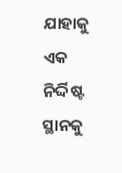ଯାହାକୁ ଏକ ନିର୍ଦ୍ଦିଷ୍ଟ ସ୍ଥାନକୁ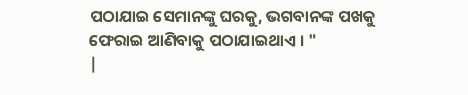ପଠାଯାଇ ସେମାନଙ୍କୁ ଘରକୁ, ଭଗବାନଙ୍କ ପଖକୁ ଫେରାଇ ଆଣିବାକୁ ପଠାଯାଇଥାଏ । "
|